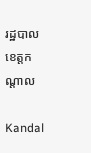រដ្ឋបាលខេត្តកណ្តាល

Kandal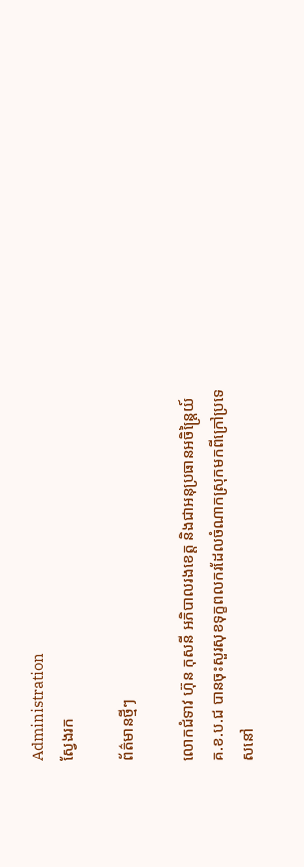Administration
ស្វែងរក

ព័ត៌មានថ្មីៗ

លោកជំទាវ ហ៊ុន កុសនី អភិបាលរងខេត្ត និងជាអនុប្រធានអចិន្ត្រៃយ៍ គ.ខ.ប.ជ បានចុះសួរសុខទុក្ខពលករដែលចំណាកស្រុកមកពីក្រៅប្រទេសនៅ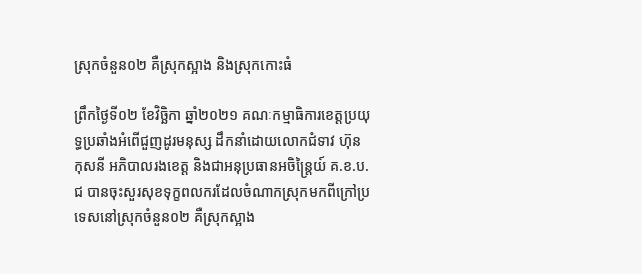ស្រុកចំនួន០២ គឺស្រុកស្អាង និងស្រុកកោះធំ

ព្រឹកថ្ងៃទី០២ ខែវិច្ឆិកា ឆ្នាំ២០២១ គណៈកម្មាធិការខេត្តប្រយុទ្ធប្រឆាំងអំពើជួញដូរមនុស្ស ដឹកនាំដោយលោកជំទាវ ហ៊ុន កុសនី អភិបាលរងខេត្ត និងជាអនុប្រធានអចិន្ត្រៃយ៍ គ.ខ.ប.ជ បានចុះសួរសុខទុក្ខពលករដែលចំណាកស្រុកមកពីក្រៅប្រទេសនៅស្រុកចំនួន០២ គឺស្រុកស្អាង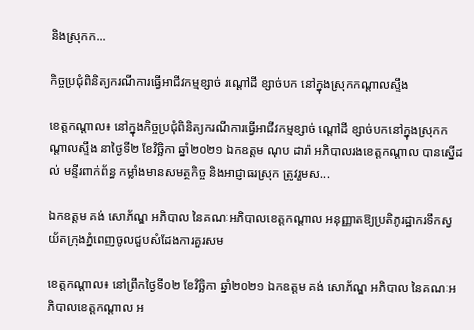និងស្រុកក...

កិច្ចប្រជុំពិនិត្យករណីការធ្វើអាជីវកម្មខ្សាច់ រណ្ដៅដី ខ្សាច់បក នៅក្នុងស្រុកកណ្ដាលស្ទឹង

ខេត្តកណ្តាល៖ នៅក្នុងកិច្ចប្រជុំពិនិត្យករណីការធ្វើអាជីវកម្មខ្សាច់ ណ្ដៅដី ខ្សាច់បកនៅក្នុងស្រុកកណ្ដាលស្ទឹង នាថ្ងៃទី២ ខែវិច្ឆិកា ឆ្នាំ២០២១ ឯកឧត្តម ណុប ដារ៉ា អភិបាលរងខេត្តកណ្តាល បានស្នើដល់ មន្ទីរពាក់ព័ន្ធ កម្លាំងមានសមត្ថកិច្ច និងអាជ្ញាធរស្រុក ត្រូវរួមស...

ឯកឧត្តម គង់ សោភ័ណ្ឌ អភិបាល នៃគណៈអភិបាលខេត្តកណ្ដាល អនុញ្ញាតឱ្យប្រតិភូរដ្ឋាករទឹកស្វយ័តក្រុងភ្នំពេញចូលជួបសំដែងការគួរសម

ខេត្តកណ្ដាល៖ នៅព្រឹកថ្ងៃទី០២ ខែវិច្ឆិកា ឆ្នាំ២០២១ ឯកឧត្តម គង់ សោភ័ណ្ឌ អភិបាល នៃគណៈអភិបាលខេត្តកណ្ដាល អ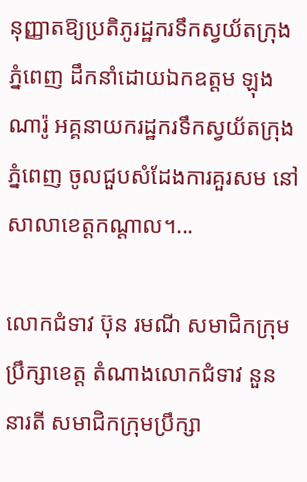នុញ្ញាតឱ្យប្រតិភូរដ្ឋករទឹកស្វយ័តក្រុងភ្នំពេញ ដឹកនាំដោយឯកឧត្តម ឡុង ណារ៉ូ អគ្គនាយករដ្ឋករទឹកស្វយ័តក្រុងភ្នំពេញ ចូលជួបសំដែងការគួរសម នៅសាលាខេត្តកណ្ដាល។...

លោកជំទាវ ប៊ុន រមណី សមាជិកក្រុមប្រឹក្សាខេត្ត តំណាងលោកជំទាវ នួន នារតី សមាជិកក្រុមប្រឹក្សា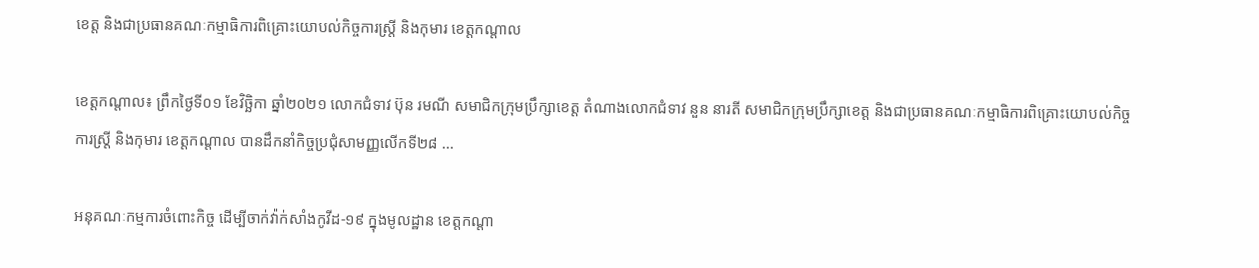ខេត្ត និងជាប្រធានគណៈកម្មាធិការពិគ្រោះយោបល់កិច្ចការស្ត្រី និងកុមារ ខេត្តកណ្តាល

ខេត្តកណ្តាល៖ ព្រឹកថ្ងៃទី០១ ខែវិច្ឆិកា ឆ្នាំ២០២១ លោកជំទាវ ប៊ុន រមណី សមាជិកក្រុមប្រឹក្សាខេត្ត តំណាងលោកជំទាវ នួន នារតី សមាជិកក្រុមប្រឹក្សាខេត្ត និងជាប្រធានគណៈកម្មាធិការពិគ្រោះយោបល់កិច្ចការស្ត្រី និងកុមារ ខេត្តកណ្តាល បានដឹកនាំកិច្ចប្រជុំសាមញ្ញលើកទី២៨ ...

អនុគណៈកម្មការចំពោះកិច្ច ដើម្បីចាក់វ៉ាក់សាំងកូវីដ-១៩ ក្នុងមូលដ្ឋាន ខេត្តកណ្តា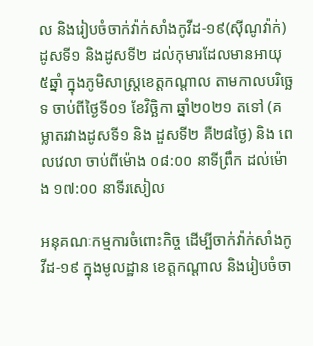ល និងរៀបចំចាក់វ៉ាក់សាំងកូវីដ-១៩(ស៊ីណូវ៉ាក់) ដូសទី១ និងដូសទី២ ដល់កុមារដែលមានអាយុ ៥ឆ្នាំ ក្នុងភូមិសាស្ត្រខេត្តកណ្តាល តាមកាលបរិច្ឆេទ ចាប់ពីថ្ងៃទី០១ ខែវិច្ឆិកា ឆ្នាំ២០២១ តទៅ (គម្លាតរវាងដូសទី១ និង ដួសទី២ គឺ២៨ថ្ងៃ) និង ពេលវេលា ចាប់ពីម៉ោង ០៨:០០ នាទីព្រឹក ដល់ម៉ោង ១៧:០០ នាទីរសៀល

អនុគណៈកម្មការចំពោះកិច្ច ដើម្បីចាក់វ៉ាក់សាំងកូវីដ-១៩ ក្នុងមូលដ្ឋាន ខេត្តកណ្តាល និងរៀបចំចា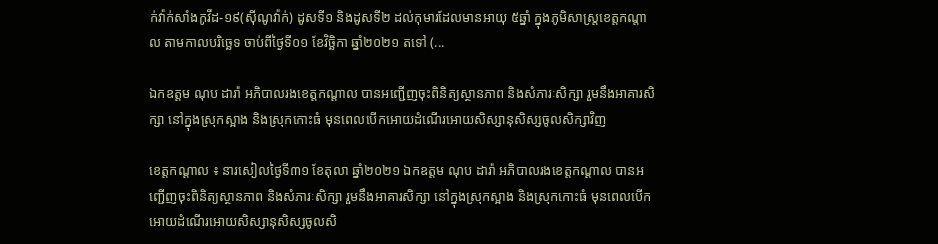ក់វ៉ាក់សាំងកូវីដ-១៩(ស៊ីណូវ៉ាក់) ដូសទី១ និងដូសទី២ ដល់កុមារដែលមានអាយុ ៥ឆ្នាំ ក្នុងភូមិសាស្ត្រខេត្តកណ្តាល តាមកាលបរិច្ឆេទ ចាប់ពីថ្ងៃទី០១ ខែវិច្ឆិកា ឆ្នាំ២០២១ តទៅ (...

ឯកឧត្ដម ណុប ដារ៉ា អភិបាលរងខេត្តកណ្ដាល បានអញ្ជើញចុះពិនិត្យស្ថានភាព និងសំភារៈសិក្សា រួមនឹងអាគារសិក្សា នៅក្នុងស្រុកស្អាង និងស្រុកកោះធំ មុនពេលបើកអោយដំណើរអោយសិស្សានុសិស្សចូលសិក្សាវិញ

ខេត្តកណ្ដាល ៖ នារសៀលថ្ងៃទី៣១ ខែតុលា ឆ្នាំ២០២១ ឯកឧត្ដម ណុប ដារ៉ា អភិបាលរងខេត្តកណ្ដាល បានអញ្ជើញចុះពិនិត្យស្ថានភាព និងសំភារៈសិក្សា រួមនឹងអាគារសិក្សា នៅក្នុងស្រុកស្អាង និងស្រុកកោះធំ មុនពេលបើកអោយដំណើរអោយសិស្សានុសិស្សចូលសិ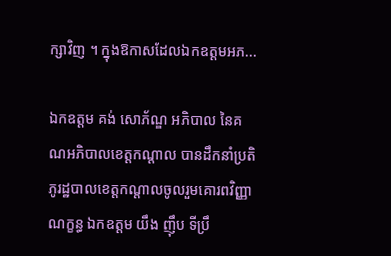ក្សាវិញ ។ ក្នុងឱកាសដែលឯកឧត្តមអភ...

ឯកឧត្តម គង់ សោភ័ណ្ឌ អភិបាល នៃគណអភិបាលខេត្តកណ្តាល បានដឹកនាំប្រតិភូរដ្ឋបាលខេត្តកណ្តាលចូលរួមគោរពវិញ្ញាណក្ខន្ធ ឯកឧត្តម យឹង ញ៉ឹប ទីប្រឹ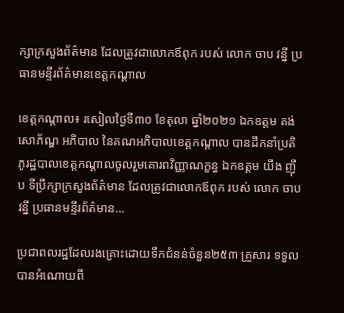ក្សាក្រសួងព័ត៌មាន ដែលត្រូវជាលោកឪពុក របស់ លោក ចាប វន្នី ប្រធានមន្ទីរព័ត៌មានខេត្តកណ្តាល

ខេត្តកណ្តាល៖ រសៀលថ្ងៃទី៣០ ខែតុលា ឆ្នាំ២០២១ ឯកឧត្តម គង់ សោភ័ណ្ឌ អភិបាល នៃគណអភិបាលខេត្តកណ្តាល បានដឹកនាំប្រតិភូរដ្ឋបាលខេត្តកណ្តាលចូលរួមគោរពវិញ្ញាណក្ខន្ធ ឯកឧត្តម យឹង ញ៉ឹប ទីប្រឹក្សាក្រសួងព័ត៌មាន ដែលត្រូវជាលោកឪពុក របស់ លោក ចាប វន្នី ប្រធានមន្ទីរព័ត៌មាន...

ប្រជាពលរដ្ឋដែលរងគ្រោះដោយទឹកជំនន់ចំនួន២៥៣ គ្រួសារ ទទួលបានអំណោយពី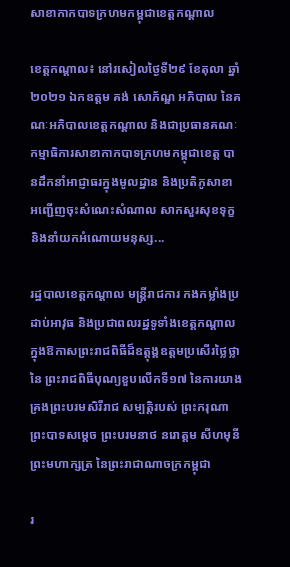សាខាកាកបាទក្រហមកម្ពុជាខេត្តកណ្ដាល

ខេត្តកណ្ដាល៖ នៅរសៀលថ្ងៃទី២៩ ខែតុលា ឆ្នាំ២០២១ ឯកឧត្តម គង់ សោភ័ណ្ឌ អភិបាល នៃគណៈអភិបាលខេត្តកណ្ដាល និងជាប្រធានគណៈកម្មាធិការសាខាកាកបាទក្រហមកម្ពុជាខេត្ត បានដឹកនាំអាជ្ញាធរក្នុងមូលដ្ឋាន និងប្រតិភូសាខា អញ្ជើញចុះសំណេះសំណាល សាកសួរសុខទុក្ខ និងនាំយកអំណោយមនុស្ស...

រដ្ឋបាលខេត្តកណ្ដាល មន្រ្តីរាជការ កងកម្លាំងប្រដាប់អាវុធ និងប្រជាពលរដ្ឋទូទាំងខេត្តកណ្ដាល ក្នុងឱកាសព្រះរាជពិធីដ៏ឧត្តុង្គឧត្តមប្រសើរថ្លៃថ្លា នៃ ព្រះរាជពិធីបុណ្យខួបលើកទី១៧ នៃការយាងគ្រងព្រះបរមសិរីរាជ សម្បត្តិរបស់ ព្រះករុណា ព្រះបាទសម្តេច ព្រះបរមនាថ នរោត្តម សីហមុនី ព្រះមហាក្សត្រ នៃព្រះរាជាណាចក្រកម្ពុជា

រ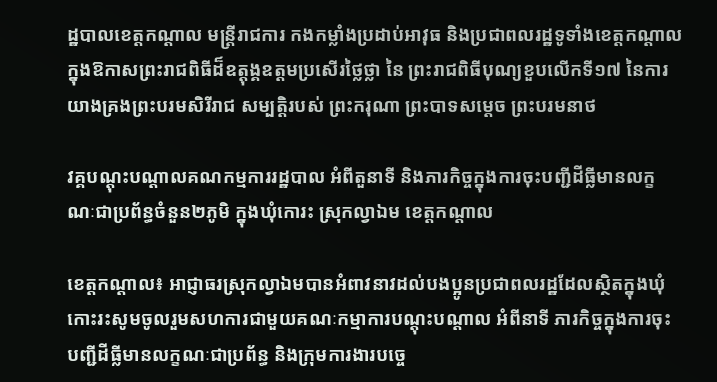ដ្ឋបាលខេត្តកណ្ដាល មន្រ្តីរាជការ កងកម្លាំងប្រដាប់អាវុធ និងប្រជាពលរដ្ឋទូទាំងខេត្តកណ្ដាល ក្នុងឱកាសព្រះរាជពិធីដ៏ឧត្តុង្គឧត្តមប្រសើរថ្លៃថ្លា នៃ ព្រះរាជពិធីបុណ្យខួបលើកទី១៧ នៃការយាងគ្រងព្រះបរមសិរីរាជ សម្បត្តិរបស់ ព្រះករុណា ព្រះបាទសម្តេច ព្រះបរមនាថ

វគ្គបណ្ដុះបណ្ដាលគណកម្មការរដ្ឋបាល អំពីតួនាទី និងភារកិច្ចក្នុងការចុះបញ្ជីដីធ្លីមានលក្ខណៈជាប្រព័ន្ធចំនួន២ភូមិ ក្នុងឃុំកោរះ ស្រុកល្វាឯម ខេត្តកណ្តាល

ខេត្តកណ្តាល៖ អាជ្ញាធរស្រុកល្វាឯមបានអំពាវនាវដល់បងប្អូនប្រជាពលរដ្ឋដែលស្ថិតក្នុងឃុំកោះរះសូមចូលរួមសហការជាមួយគណៈកម្មាការបណ្ដុះបណ្ដាល អំពីនាទី ភារកិច្ចក្នុងការចុះបញ្ជីដីធ្លីមានលក្ខណៈជាប្រព័ន្ធ និងក្រុមការងារបច្ចេ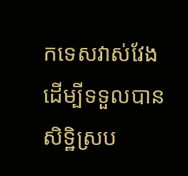កទេសវាស់វែង ដើម្បីទទួលបានសិទ្ឋិស្រប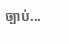ច្បាប់...